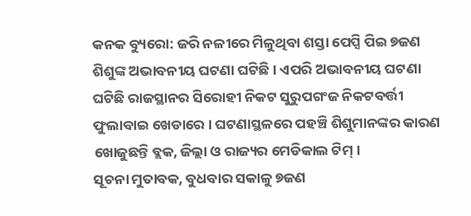କନକ ବ୍ୟୁରୋ: ଜରି ନଳୀରେ ମିଳୁଥିବା ଶସ୍ତା ପେପ୍ସି ପିଇ ୭ଜଣ ଶିଶୁଙ୍କ ଅଭାବନୀୟ ଘଟଣା ଘଟିଛି । ଏପରି ଅଭାବନୀୟ ଘଟଣା ଘଟିଛି ରାଜସ୍ଥାନର ସିରୋହୀ ନିକଟ ସୁରୁପଗଂଜ ନିକଟବର୍ତ୍ତୀ ଫୁଲାବାଇ ଖେଡାରେ । ଘଟଣାସ୍ଥଳରେ ପହଞ୍ଚି ଶିଶୁମାନଙ୍କର କାରଣ ଖୋଜୁଛନ୍ତି ବ୍ଲକ, ଜିଲ୍ଲା ଓ ରାଜ୍ୟର ମେଡିକାଲ ଟିମ୍ ।
ସୂଚନା ମୁତାବକ, ବୁଧବାର ସକାଳୁ ୭ଜଣ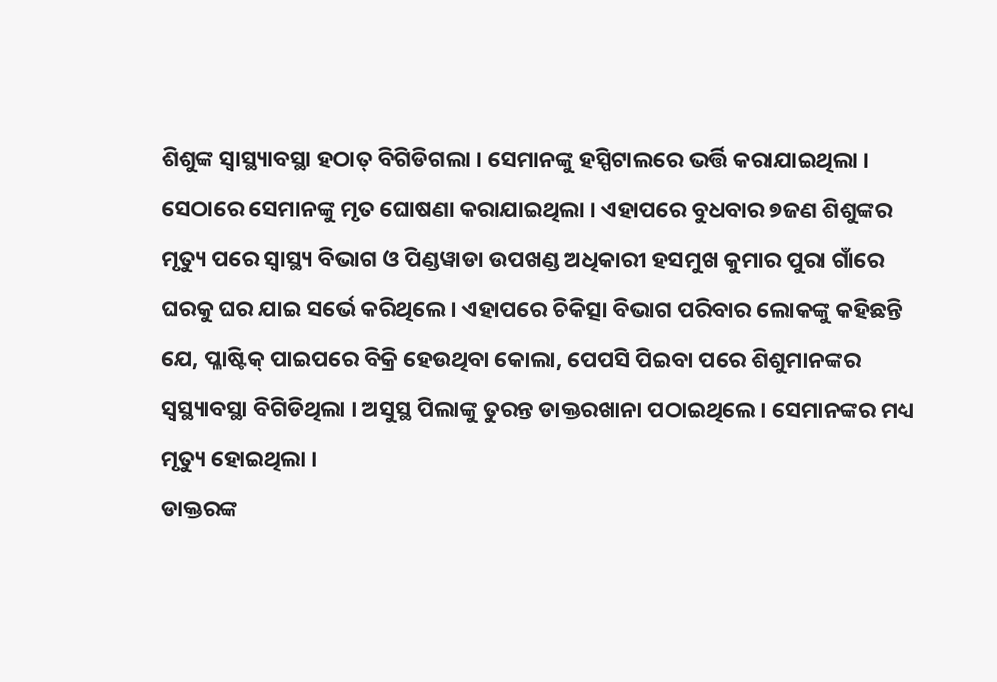ଶିଶୁଙ୍କ ସ୍ୱାସ୍ଥ୍ୟାବସ୍ଥା ହଠାତ୍ ବିଗିଡିଗଲା । ସେମାନଙ୍କୁ ହସ୍ପିଟାଲରେ ଭର୍ତ୍ତି କରାଯାଇଥିଲା । ସେଠାରେ ସେମାନଙ୍କୁ ମୃତ ଘୋଷଣା କରାଯାଇଥିଲା । ଏହାପରେ ବୁଧବାର ୭ଜଣ ଶିଶୁଙ୍କର ମୃତ୍ୟୁ ପରେ ସ୍ୱାସ୍ଥ୍ୟ ବିଭାଗ ଓ ପିଣ୍ଡୱାଡା ଉପଖଣ୍ଡ ଅଧିକାରୀ ହସମୁଖ କୁମାର ପୁରା ଗାଁରେ ଘରକୁ ଘର ଯାଇ ସର୍ଭେ କରିଥିଲେ । ଏହାପରେ ଚିକିତ୍ସା ବିଭାଗ ପରିବାର ଲୋକଙ୍କୁ କହିଛନ୍ତି ଯେ, ପ୍ଳାଷ୍ଟିକ୍ ପାଇପରେ ବିକ୍ରି ହେଉଥିବା କୋଲା, ପେପସି ପିଇବା ପରେ ଶିଶୁମାନଙ୍କର ସ୍ୱସ୍ଥ୍ୟାବସ୍ଥା ବିଗିଡିଥିଲା । ଅସୁସ୍ଥ ପିଲାଙ୍କୁ ତୁରନ୍ତ ଡାକ୍ତରଖାନା ପଠାଇଥିଲେ । ସେମାନଙ୍କର ମଧ୍ୟ ମୃତ୍ୟୁ ହୋଇଥିଲା ।
ଡାକ୍ତରଙ୍କ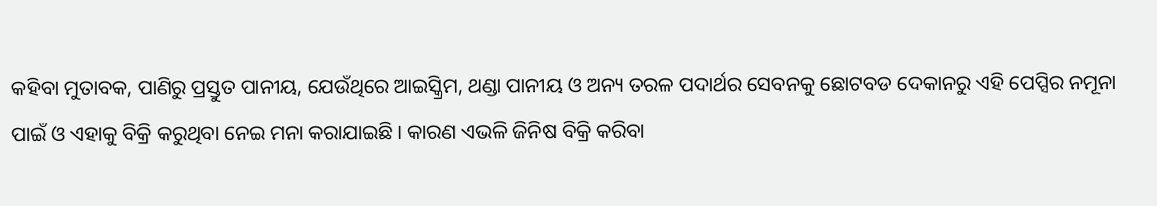କହିବା ମୁତାବକ, ପାଣିରୁ ପ୍ରସ୍ତୁତ ପାନୀୟ, ଯେଉଁଥିରେ ଆଇସ୍କ୍ରିମ, ଥଣ୍ଡା ପାନୀୟ ଓ ଅନ୍ୟ ତରଳ ପଦାର୍ଥର ସେବନକୁ ଛୋଟବଡ ଦେକାନରୁ ଏହି ପେପ୍ସିର ନମୂନା ପାଇଁ ଓ ଏହାକୁ ବିକ୍ରି କରୁଥିବା ନେଇ ମନା କରାଯାଇଛି । କାରଣ ଏଭଳି ଜିନିଷ ବିକ୍ରି କରିବା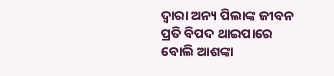ଦ୍ୱାରା ଅନ୍ୟ ପିଲାଙ୍କ ଜୀବନ ପ୍ରତି ବିପଦ ଥାଇପାରେ ବୋଲି ଆଶଙ୍କା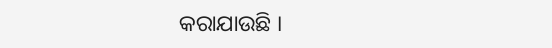କରାଯାଉଛି ।